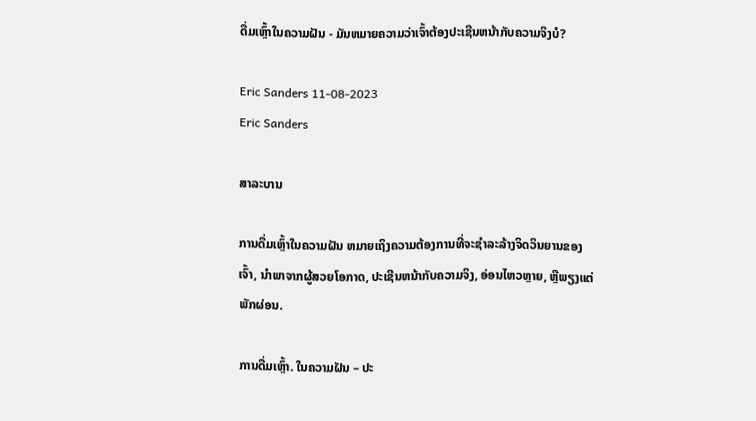ດື່ມເຫຼົ້າໃນຄວາມຝັນ - ມັນຫມາຍຄວາມວ່າເຈົ້າຕ້ອງປະເຊີນຫນ້າກັບຄວາມຈິງບໍ?

Eric Sanders 11-08-2023
Eric Sanders

ສາລະບານ

ການດື່ມເຫຼົ້າໃນຄວາມຝັນ ຫມາຍເຖິງຄວາມຕ້ອງການທີ່ຈະຊໍາລະລ້າງຈິດວິນຍານຂອງເຈົ້າ, ນໍາພາຈາກຜູ້ສວຍໂອກາດ, ປະເຊີນຫນ້າກັບຄວາມຈິງ, ອ່ອນໄຫວຫຼາຍ, ຫຼືພຽງແຕ່ພັກຜ່ອນ.

ການດື່ມເຫຼົ້າ. ໃນຄວາມຝັນ – ປະ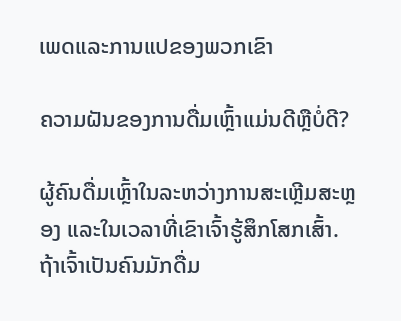ເພດແລະການແປຂອງພວກເຂົາ

ຄວາມຝັນຂອງການດື່ມເຫຼົ້າແມ່ນດີຫຼືບໍ່ດີ?

ຜູ້ຄົນດື່ມເຫຼົ້າໃນລະຫວ່າງການສະເຫຼີມສະຫຼອງ ແລະໃນເວລາທີ່ເຂົາເຈົ້າຮູ້ສຶກໂສກເສົ້າ. ຖ້າເຈົ້າເປັນຄົນມັກດື່ມ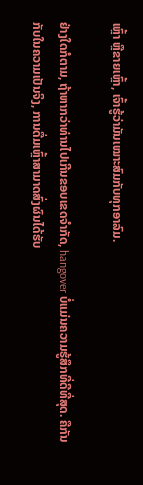ເຫຼົ້າ ຫຼືຂາຍເຫຼົ້າ, ເຈົ້າຮູ້ວ່າມັນເໝາະສົມກັບທຸກອາລົມ.

ຢ່າງໃດກໍຕາມ, ຖ້າຫາກວ່າທ່ານໄປເກີນຂອບເຂດຈໍາກັດ, hangover ບໍ່ແມ່ນຄວາມຮູ້ສຶກທີ່ດີທີ່ສຸດ. ຄືກັນກັບໃນຄວາມເປັນຈິງ, ການດື່ມເຫຼົ້າສາມາດສົ່ງຜົນໄດ້ຮັບ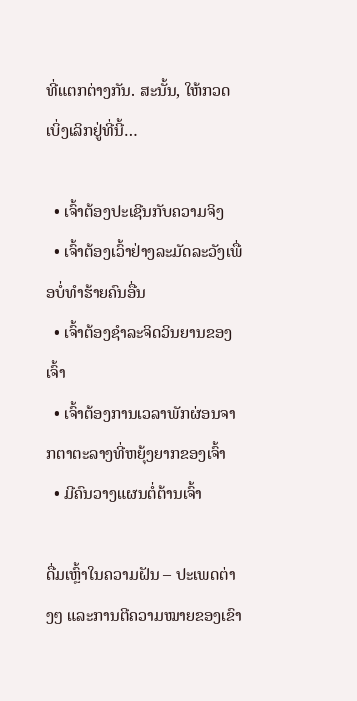ທີ່ແຕກຕ່າງກັນ. ສະນັ້ນ, ໃຫ້ກວດເບິ່ງເລິກຢູ່ທີ່ນີ້…

  • ເຈົ້າຕ້ອງປະເຊີນກັບຄວາມຈິງ
  • ເຈົ້າຕ້ອງເວົ້າຢ່າງລະມັດລະວັງເພື່ອບໍ່ທຳຮ້າຍຄົນອື່ນ
  • ເຈົ້າຕ້ອງຊຳລະຈິດວິນຍານຂອງເຈົ້າ
  • ເຈົ້າຕ້ອງການເວລາພັກຜ່ອນຈາກຕາຕະລາງທີ່ຫຍຸ້ງຍາກຂອງເຈົ້າ
  • ມີຄົນວາງແຜນຕໍ່ຕ້ານເຈົ້າ

ດື່ມເຫຼົ້າໃນຄວາມຝັນ – ປະເພດຕ່າງໆ ແລະການຕີຄວາມໝາຍຂອງເຂົາ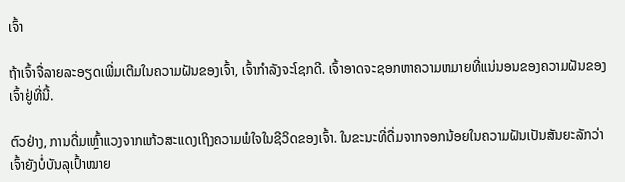ເຈົ້າ

ຖ້າເຈົ້າຈື່ລາຍລະອຽດເພີ່ມເຕີມໃນຄວາມຝັນຂອງເຈົ້າ, ເຈົ້າກໍາລັງຈະໂຊກດີ. ເຈົ້າອາດຈະຊອກຫາຄວາມຫມາຍທີ່ແນ່ນອນຂອງຄວາມຝັນຂອງເຈົ້າຢູ່ທີ່ນີ້.

ຕົວຢ່າງ, ການດື່ມເຫຼົ້າແວງຈາກແກ້ວສະແດງເຖິງຄວາມພໍໃຈໃນຊີວິດຂອງເຈົ້າ. ໃນຂະນະທີ່ດື່ມຈາກຈອກນ້ອຍໃນຄວາມຝັນເປັນສັນຍະລັກວ່າເຈົ້າຍັງບໍ່ບັນລຸເປົ້າໝາຍ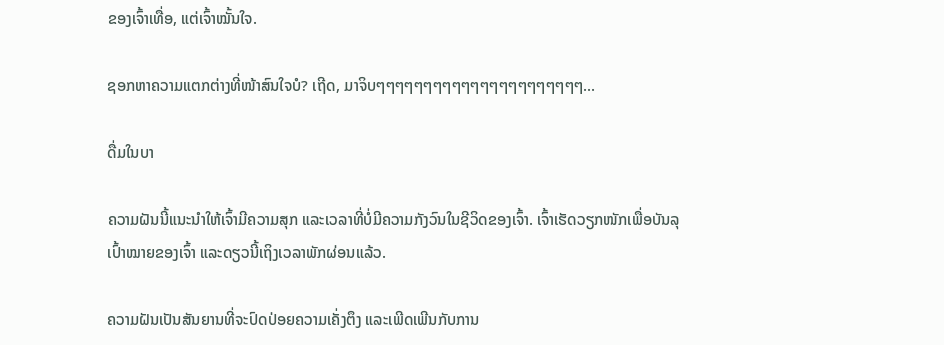ຂອງເຈົ້າເທື່ອ, ແຕ່ເຈົ້າໝັ້ນໃຈ.

ຊອກຫາຄວາມແຕກຕ່າງທີ່ໜ້າສົນໃຈບໍ? ເຖີດ, ມາຈິບໆໆໆໆໆໆໆໆໆໆໆໆໆໆໆໆໆໆໆໆໆໆ...

ດື່ມໃນບາ

ຄວາມຝັນນີ້ແນະນຳໃຫ້ເຈົ້າມີຄວາມສຸກ ແລະເວລາທີ່ບໍ່ມີຄວາມກັງວົນໃນຊີວິດຂອງເຈົ້າ. ເຈົ້າເຮັດວຽກໜັກເພື່ອບັນລຸເປົ້າໝາຍຂອງເຈົ້າ ແລະດຽວນີ້ເຖິງເວລາພັກຜ່ອນແລ້ວ.

ຄວາມຝັນເປັນສັນຍານທີ່ຈະປົດປ່ອຍຄວາມເຄັ່ງຕຶງ ແລະເພີດເພີນກັບການ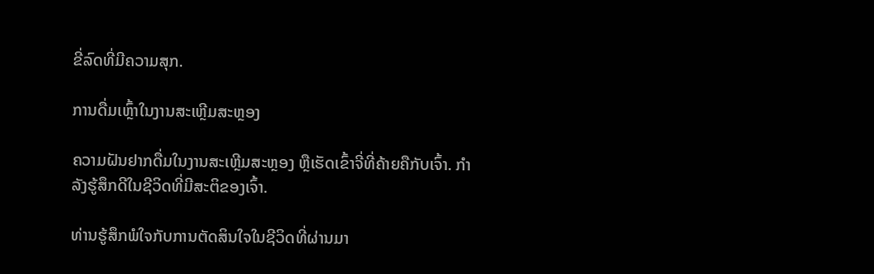ຂີ່ລົດທີ່ມີຄວາມສຸກ.

ການດື່ມເຫຼົ້າໃນງານສະເຫຼີມສະຫຼອງ

ຄວາມຝັນຢາກດື່ມໃນງານສະເຫຼີມສະຫຼອງ ຫຼືເຮັດເຂົ້າຈີ່ທີ່ຄ້າຍຄືກັບເຈົ້າ. ກໍາລັງຮູ້ສຶກດີໃນຊີວິດທີ່ມີສະຕິຂອງເຈົ້າ.

ທ່ານຮູ້ສຶກພໍໃຈກັບການຕັດສິນໃຈໃນຊີວິດທີ່ຜ່ານມາ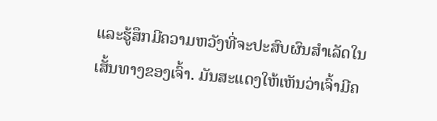ແລະຮູ້ສຶກມີຄວາມຫວັງທີ່ຈະປະສົບຜົນສໍາເລັດໃນເສັ້ນທາງຂອງເຈົ້າ. ມັນສະແດງໃຫ້ເຫັນວ່າເຈົ້າມີຄ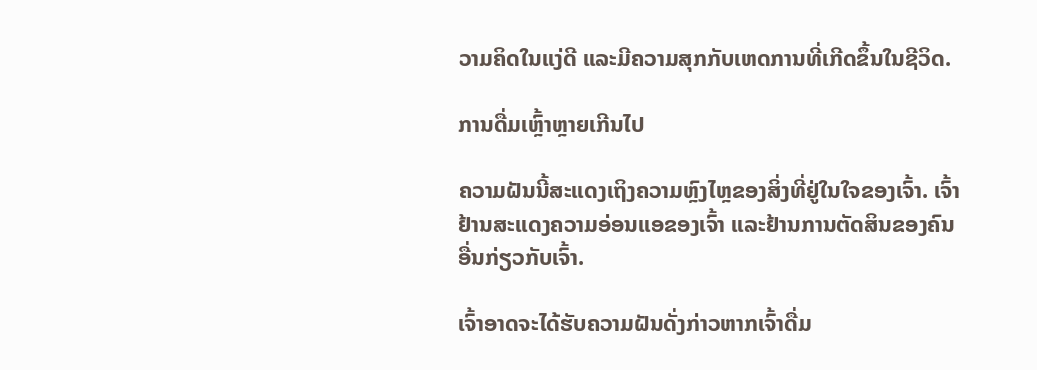ວາມຄິດໃນແງ່ດີ ແລະມີຄວາມສຸກກັບເຫດການທີ່ເກີດຂຶ້ນໃນຊີວິດ.

ການດື່ມເຫຼົ້າຫຼາຍເກີນໄປ

ຄວາມຝັນນີ້ສະແດງເຖິງຄວາມຫຼົງໄຫຼຂອງສິ່ງທີ່ຢູ່ໃນໃຈຂອງເຈົ້າ. ເຈົ້າຢ້ານສະແດງຄວາມອ່ອນແອຂອງເຈົ້າ ແລະຢ້ານການຕັດສິນຂອງຄົນອື່ນກ່ຽວກັບເຈົ້າ.

ເຈົ້າອາດຈະໄດ້ຮັບຄວາມຝັນດັ່ງກ່າວຫາກເຈົ້າດື່ມ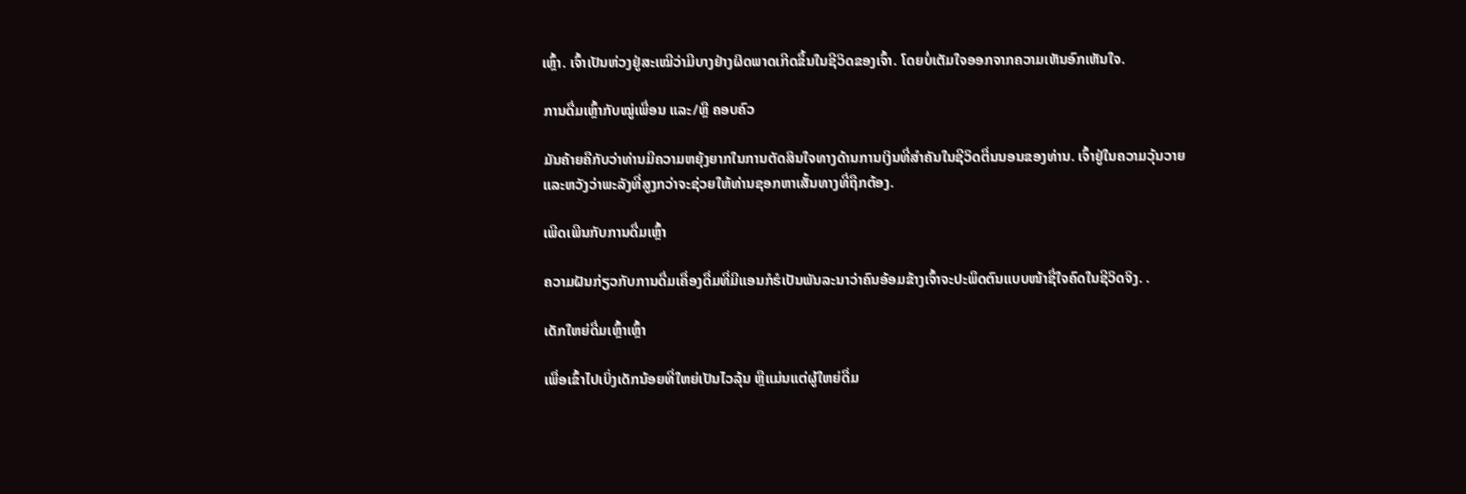ເຫຼົ້າ. ເຈົ້າເປັນຫ່ວງຢູ່ສະເໝີວ່າມີບາງຢ່າງຜິດພາດເກີດຂຶ້ນໃນຊີວິດຂອງເຈົ້າ. ໂດຍບໍ່ເຕັມໃຈອອກຈາກຄວາມເຫັນອົກເຫັນໃຈ.

ການດື່ມເຫຼົ້າກັບໝູ່ເພື່ອນ ແລະ/ຫຼື ຄອບຄົວ

ມັນຄ້າຍຄືກັບວ່າທ່ານມີຄວາມຫຍຸ້ງຍາກໃນການຕັດສິນໃຈທາງດ້ານການເງິນທີ່ສຳຄັນໃນຊີວິດຕື່ນນອນຂອງທ່ານ. ເຈົ້າຢູ່ໃນຄວາມວຸ້ນວາຍ ແລະຫວັງວ່າພະລັງທີ່ສູງກວ່າຈະຊ່ວຍໃຫ້ທ່ານຊອກຫາເສັ້ນທາງທີ່ຖືກຕ້ອງ.

ເພີດເພີນກັບການດື່ມເຫຼົ້າ

ຄວາມຝັນກ່ຽວກັບການດື່ມເຄື່ອງດື່ມທີ່ມີແອນກໍຮໍເປັນພັນລະນາວ່າຄົນອ້ອມຂ້າງເຈົ້າຈະປະພຶດຕົນແບບໜ້າຊື່ໃຈຄົດໃນຊີວິດຈິງ. .

ເດັກໃຫຍ່ດື່ມເຫຼົ້າເຫຼົ້າ

ເພື່ອເຂົ້າໄປເບິ່ງເດັກນ້ອຍທີ່ໃຫຍ່ເປັນໄວລຸ້ນ ຫຼືແມ່ນແຕ່ຜູ້ໃຫຍ່ດື່ມ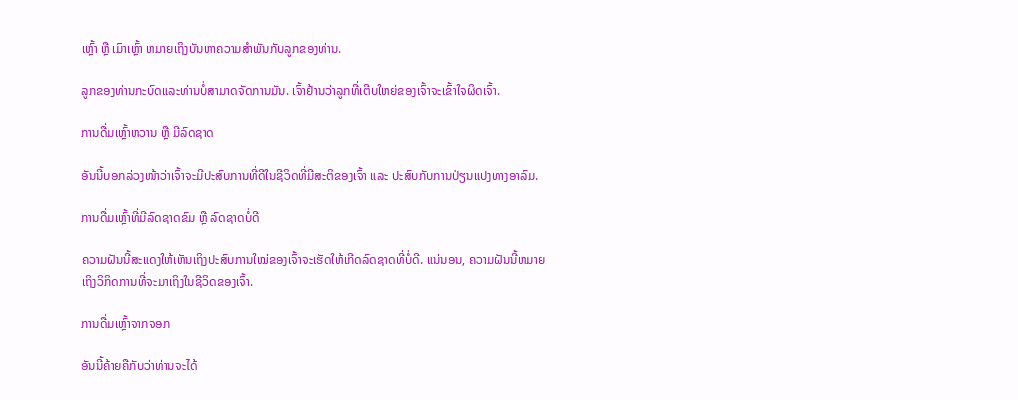ເຫຼົ້າ ຫຼື ເມົາເຫຼົ້າ ຫມາຍເຖິງບັນຫາຄວາມສໍາພັນກັບລູກຂອງທ່ານ.

ລູກຂອງທ່ານກະບົດແລະທ່ານບໍ່ສາມາດຈັດການມັນ. ເຈົ້າຢ້ານວ່າລູກທີ່ເຕີບໃຫຍ່ຂອງເຈົ້າຈະເຂົ້າໃຈຜິດເຈົ້າ.

ການດື່ມເຫຼົ້າຫວານ ຫຼື ມີລົດຊາດ

ອັນນີ້ບອກລ່ວງໜ້າວ່າເຈົ້າຈະມີປະສົບການທີ່ດີໃນຊີວິດທີ່ມີສະຕິຂອງເຈົ້າ ແລະ ປະສົບກັບການປ່ຽນແປງທາງອາລົມ.

ການດື່ມເຫຼົ້າທີ່ມີລົດຊາດຂົມ ຫຼື ລົດຊາດບໍ່ດີ

ຄວາມຝັນນີ້ສະແດງໃຫ້ເຫັນເຖິງປະສົບການໃໝ່ຂອງເຈົ້າຈະເຮັດໃຫ້ເກີດລົດຊາດທີ່ບໍ່ດີ. ແນ່ນອນ, ຄວາມຝັນນີ້ຫມາຍເຖິງວິກິດການທີ່ຈະມາເຖິງໃນຊີວິດຂອງເຈົ້າ.

ການດື່ມເຫຼົ້າຈາກຈອກ

ອັນນີ້ຄ້າຍຄືກັບວ່າທ່ານຈະໄດ້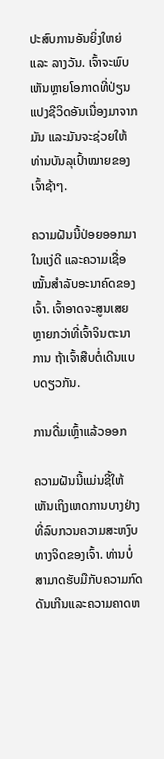ປະສົບການອັນຍິ່ງໃຫຍ່ ແລະ ລາງວັນ. ເຈົ້າຈະພົບເຫັນຫຼາຍໂອກາດທີ່ປ່ຽນແປງຊີວິດອັນເນື່ອງມາຈາກມັນ ແລະມັນຈະຊ່ວຍໃຫ້ທ່ານບັນລຸເປົ້າໝາຍຂອງເຈົ້າຊ້າໆ.

ຄວາມຝັນນີ້ປ່ອຍອອກມາໃນແງ່ດີ ແລະຄວາມເຊື່ອໝັ້ນສຳລັບອະນາຄົດຂອງເຈົ້າ. ເຈົ້າອາດຈະສູນເສຍຫຼາຍກວ່າທີ່ເຈົ້າຈິນຕະນາການ ຖ້າເຈົ້າສືບຕໍ່ເດີນແບບດຽວກັນ.

ການດື່ມເຫຼົ້າແລ້ວອອກ

ຄວາມຝັນນີ້ແມ່ນຊີ້ໃຫ້ເຫັນເຖິງເຫດການບາງຢ່າງທີ່ລົບກວນຄວາມສະຫງົບທາງຈິດຂອງເຈົ້າ. ທ່ານບໍ່ສາມາດຮັບມືກັບຄວາມກົດດັນເກີນແລະຄວາມຄາດຫ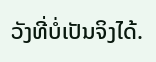ວັງທີ່ບໍ່ເປັນຈິງໄດ້.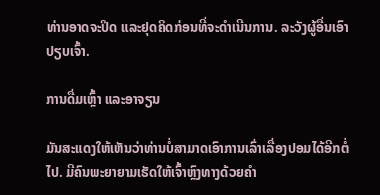ທ່ານອາດຈະປິດ ແລະຢຸດຄິດກ່ອນທີ່ຈະດຳເນີນການ. ລະວັງຜູ້ອື່ນເອົາປຽບເຈົ້າ.

ການດື່ມເຫຼົ້າ ແລະອາຈຽນ

ມັນສະແດງໃຫ້ເຫັນວ່າທ່ານບໍ່ສາມາດເອົາການເລົ່າເລື່ອງປອມໄດ້ອີກຕໍ່ໄປ. ມີຄົນພະຍາຍາມເຮັດໃຫ້ເຈົ້າຫຼົງທາງດ້ວຍຄຳ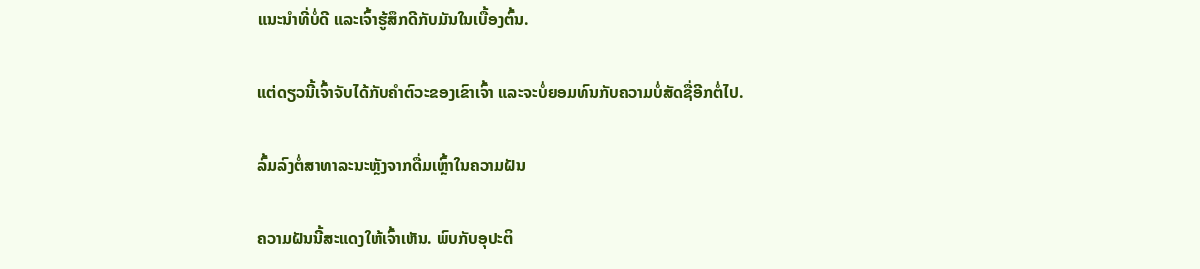ແນະນຳທີ່ບໍ່ດີ ແລະເຈົ້າຮູ້ສຶກດີກັບມັນໃນເບື້ອງຕົ້ນ.

ແຕ່ດຽວນີ້ເຈົ້າຈັບໄດ້ກັບຄຳຕົວະຂອງເຂົາເຈົ້າ ແລະຈະບໍ່ຍອມທົນກັບຄວາມບໍ່ສັດຊື່ອີກຕໍ່ໄປ.

ລົ້ມລົງຕໍ່ສາທາລະນະຫຼັງຈາກດື່ມເຫຼົ້າໃນຄວາມຝັນ

ຄວາມຝັນນີ້ສະແດງໃຫ້ເຈົ້າເຫັນ. ພົບກັບອຸປະຕິ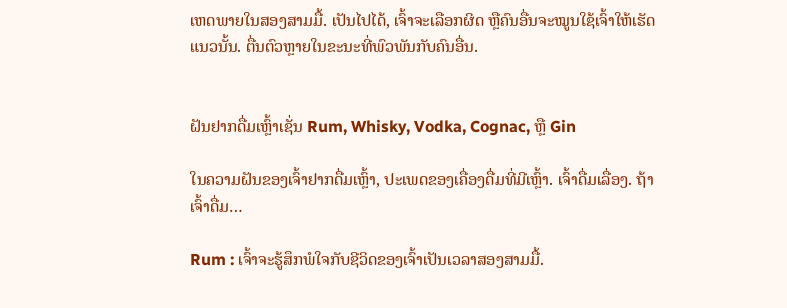ເຫດພາຍໃນສອງສາມມື້. ເປັນໄປໄດ້, ເຈົ້າຈະເລືອກຜິດ ຫຼືຄົນອື່ນຈະໝູນໃຊ້ເຈົ້າໃຫ້ເຮັດແນວນັ້ນ. ຕື່ນຕົວຫຼາຍໃນຂະນະທີ່ພົວພັນກັບຄົນອື່ນ.


ຝັນຢາກດື່ມເຫຼົ້າເຊັ່ນ Rum, Whisky, Vodka, Cognac, ຫຼື Gin

ໃນຄວາມຝັນຂອງເຈົ້າຢາກດື່ມເຫຼົ້າ, ປະເພດຂອງເຄື່ອງດື່ມທີ່ມີເຫຼົ້າ. ເຈົ້າດື່ມເລື່ອງ. ຖ້າເຈົ້າດື່ມ…

Rum : ເຈົ້າຈະຮູ້ສຶກພໍໃຈກັບຊີວິດຂອງເຈົ້າເປັນເວລາສອງສາມມື້.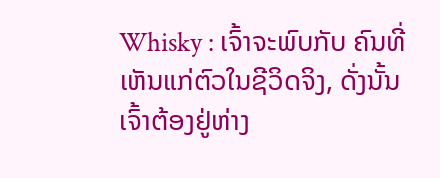Whisky : ເຈົ້າຈະພົບກັບ ຄົນທີ່ເຫັນແກ່ຕົວໃນຊີວິດຈິງ, ດັ່ງນັ້ນເຈົ້າຕ້ອງຢູ່ຫ່າງ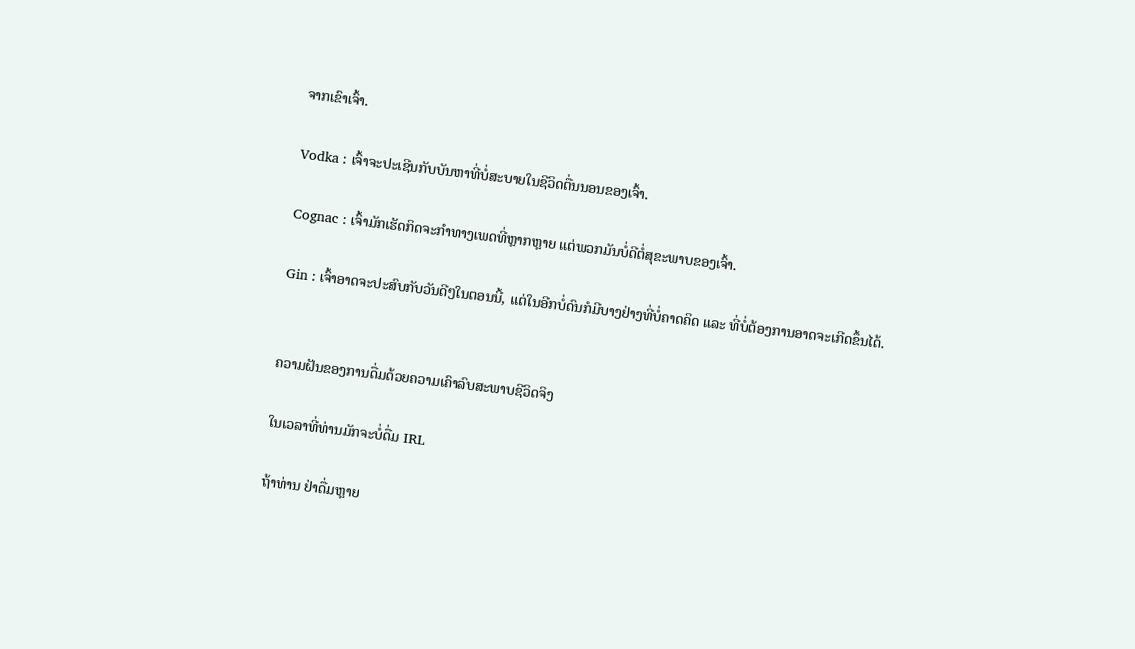ຈາກເຂົາເຈົ້າ.

Vodka : ເຈົ້າຈະປະເຊີນກັບບັນຫາທີ່ບໍ່ສະບາຍໃນຊີວິດຕື່ນນອນຂອງເຈົ້າ.

Cognac : ເຈົ້າມັກເຮັດກິດຈະກຳທາງເພດທີ່ຫຼາກຫຼາຍ ແຕ່ພວກມັນບໍ່ດີຕໍ່ສຸຂະພາບຂອງເຈົ້າ.

Gin : ເຈົ້າອາດຈະປະສົບກັບວັນດີໆໃນຕອນນີ້, ແຕ່ໃນອີກບໍ່ດົນກໍມີບາງຢ່າງທີ່ບໍ່ຄາດຄິດ ແລະ ທີ່ບໍ່ຕ້ອງການອາດຈະເກີດຂຶ້ນໄດ້.


ຄວາມຝັນຂອງການດື່ມດ້ວຍຄວາມເຄົາລົບສະພາບຊີວິດຈິງ

ໃນເວລາທີ່ທ່ານມັກຈະບໍ່ດື່ມ IRL

ຖ້າທ່ານ ຢ່າດື່ມຫຼາຍ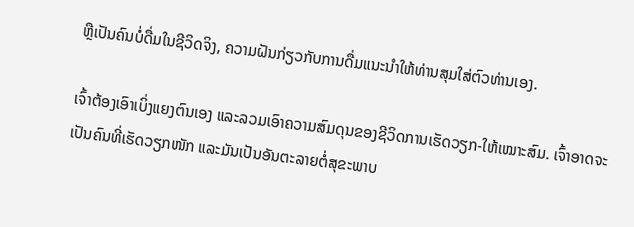ຫຼືເປັນຄົນບໍ່ດື່ມໃນຊີວິດຈິງ, ຄວາມຝັນກ່ຽວກັບການດື່ມແນະນໍາໃຫ້ທ່ານສຸມໃສ່ຕົວທ່ານເອງ.

ເຈົ້າຕ້ອງເອົາເບິ່ງແຍງຕົນເອງ ແລະລວມເອົາຄວາມສົມດຸນຂອງຊີວິດການເຮັດວຽກ-ໃຫ້ເໝາະສົມ. ເຈົ້າອາດຈະເປັນຄົນທີ່ເຮັດວຽກໜັກ ແລະມັນເປັນອັນຕະລາຍຕໍ່ສຸຂະພາບ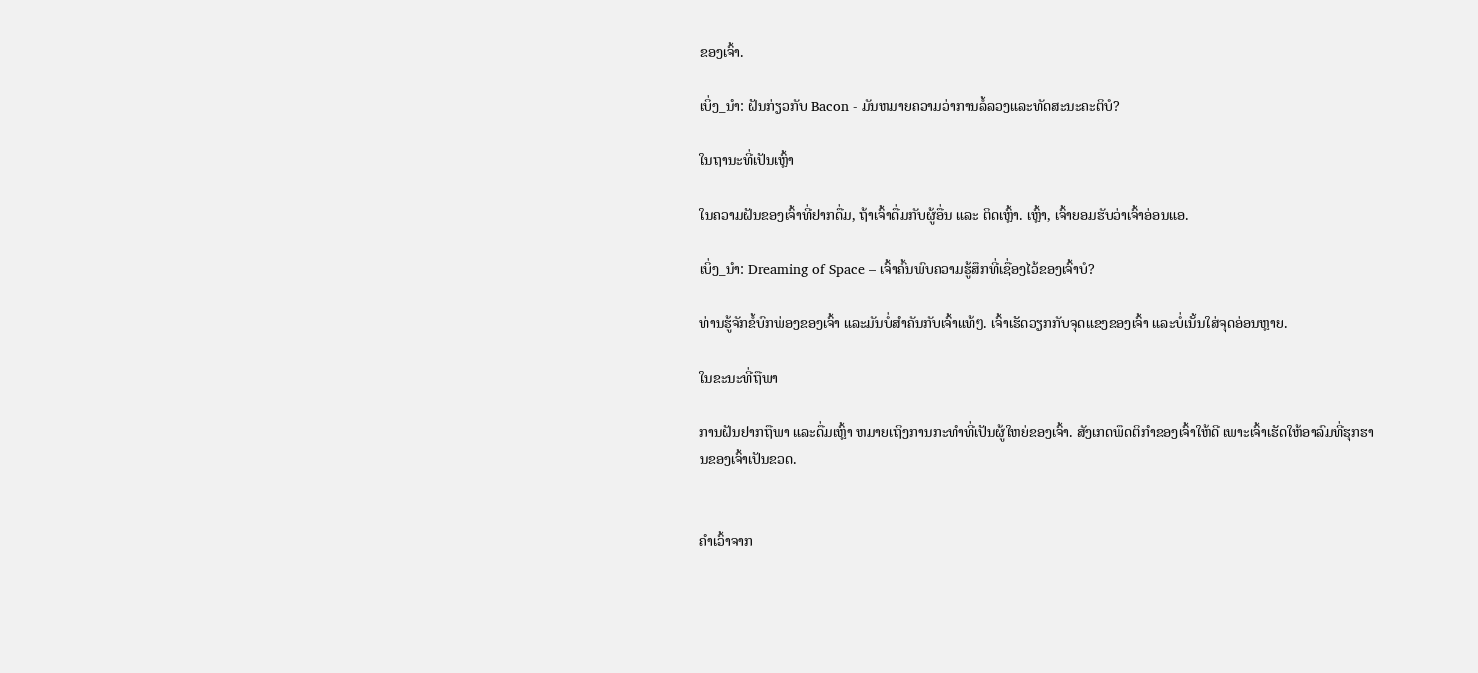ຂອງເຈົ້າ.

ເບິ່ງ_ນຳ: ຝັນກ່ຽວກັບ Bacon - ມັນຫມາຍຄວາມວ່າການລໍ້ລວງແລະທັດສະນະຄະຕິບໍ?

ໃນຖານະທີ່ເປັນເຫຼົ້າ

ໃນຄວາມຝັນຂອງເຈົ້າທີ່ຢາກດື່ມ, ຖ້າເຈົ້າດື່ມກັບຜູ້ອື່ນ ແລະ ຕິດເຫຼົ້າ. ເຫຼົ້າ, ເຈົ້າຍອມຮັບວ່າເຈົ້າອ່ອນແອ.

ເບິ່ງ_ນຳ: Dreaming of Space – ເຈົ້າຄົ້ນພົບຄວາມຮູ້ສຶກທີ່ເຊື່ອງໄວ້ຂອງເຈົ້າບໍ?

ທ່ານຮູ້ຈັກຂໍ້ບົກພ່ອງຂອງເຈົ້າ ແລະມັນບໍ່ສຳຄັນກັບເຈົ້າແທ້ໆ. ເຈົ້າເຮັດວຽກກັບຈຸດແຂງຂອງເຈົ້າ ແລະບໍ່ເນັ້ນໃສ່ຈຸດອ່ອນຫຼາຍ.

ໃນຂະນະທີ່ຖືພາ

ການຝັນຢາກຖືພາ ແລະດື່ມເຫຼົ້າ ຫມາຍເຖິງການກະທຳທີ່ເປັນຜູ້ໃຫຍ່ຂອງເຈົ້າ. ສັງເກດພຶດຕິກຳຂອງເຈົ້າໃຫ້ດີ ເພາະເຈົ້າເຮັດໃຫ້ອາລົມທີ່ຮຸກຮານຂອງເຈົ້າເປັນຂວດ.


ຄຳເວົ້າຈາກ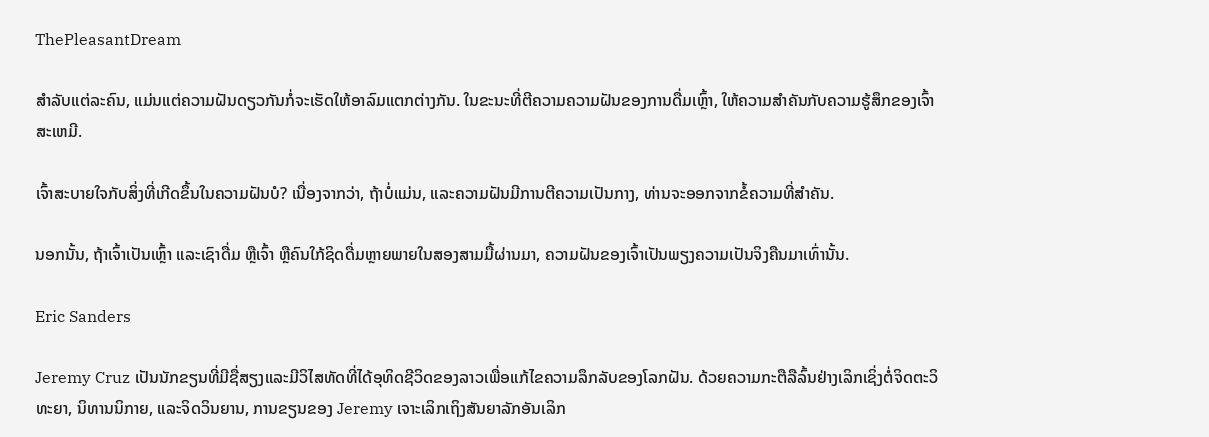ThePleasantDream

ສຳລັບແຕ່ລະຄົນ, ແມ່ນແຕ່ຄວາມຝັນດຽວກັນກໍ່ຈະເຮັດໃຫ້ອາລົມແຕກຕ່າງກັນ. ໃນຂະນະທີ່ຕີຄວາມຄວາມຝັນຂອງການດື່ມເຫຼົ້າ, ໃຫ້ຄວາມສໍາຄັນກັບຄວາມຮູ້ສຶກຂອງເຈົ້າສະເຫມີ.

ເຈົ້າສະບາຍໃຈກັບສິ່ງທີ່ເກີດຂຶ້ນໃນຄວາມຝັນບໍ? ເນື່ອງຈາກວ່າ, ຖ້າບໍ່ແມ່ນ, ແລະຄວາມຝັນມີການຕີຄວາມເປັນກາງ, ທ່ານຈະອອກຈາກຂໍ້ຄວາມທີ່ສໍາຄັນ.

ນອກນັ້ນ, ຖ້າເຈົ້າເປັນເຫຼົ້າ ແລະເຊົາດື່ມ ຫຼືເຈົ້າ ຫຼືຄົນໃກ້ຊິດດື່ມຫຼາຍພາຍໃນສອງສາມມື້ຜ່ານມາ, ຄວາມຝັນຂອງເຈົ້າເປັນພຽງຄວາມເປັນຈິງຄືນມາເທົ່ານັ້ນ.

Eric Sanders

Jeremy Cruz ເປັນນັກຂຽນທີ່ມີຊື່ສຽງແລະມີວິໄສທັດທີ່ໄດ້ອຸທິດຊີວິດຂອງລາວເພື່ອແກ້ໄຂຄວາມລຶກລັບຂອງໂລກຝັນ. ດ້ວຍຄວາມກະຕືລືລົ້ນຢ່າງເລິກເຊິ່ງຕໍ່ຈິດຕະວິທະຍາ, ນິທານນິກາຍ, ແລະຈິດວິນຍານ, ການຂຽນຂອງ Jeremy ເຈາະເລິກເຖິງສັນຍາລັກອັນເລິກ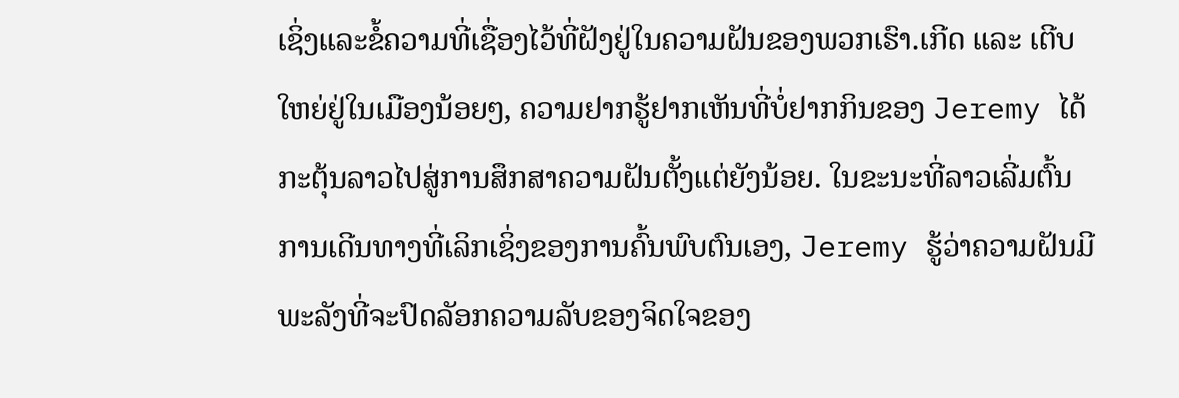ເຊິ່ງແລະຂໍ້ຄວາມທີ່ເຊື່ອງໄວ້ທີ່ຝັງຢູ່ໃນຄວາມຝັນຂອງພວກເຮົາ.ເກີດ ແລະ ເຕີບໃຫຍ່ຢູ່ໃນເມືອງນ້ອຍໆ, ຄວາມຢາກຮູ້ຢາກເຫັນທີ່ບໍ່ຢາກກິນຂອງ Jeremy ໄດ້ກະຕຸ້ນລາວໄປສູ່ການສຶກສາຄວາມຝັນຕັ້ງແຕ່ຍັງນ້ອຍ. ໃນຂະນະທີ່ລາວເລີ່ມຕົ້ນການເດີນທາງທີ່ເລິກເຊິ່ງຂອງການຄົ້ນພົບຕົນເອງ, Jeremy ຮູ້ວ່າຄວາມຝັນມີພະລັງທີ່ຈະປົດລັອກຄວາມລັບຂອງຈິດໃຈຂອງ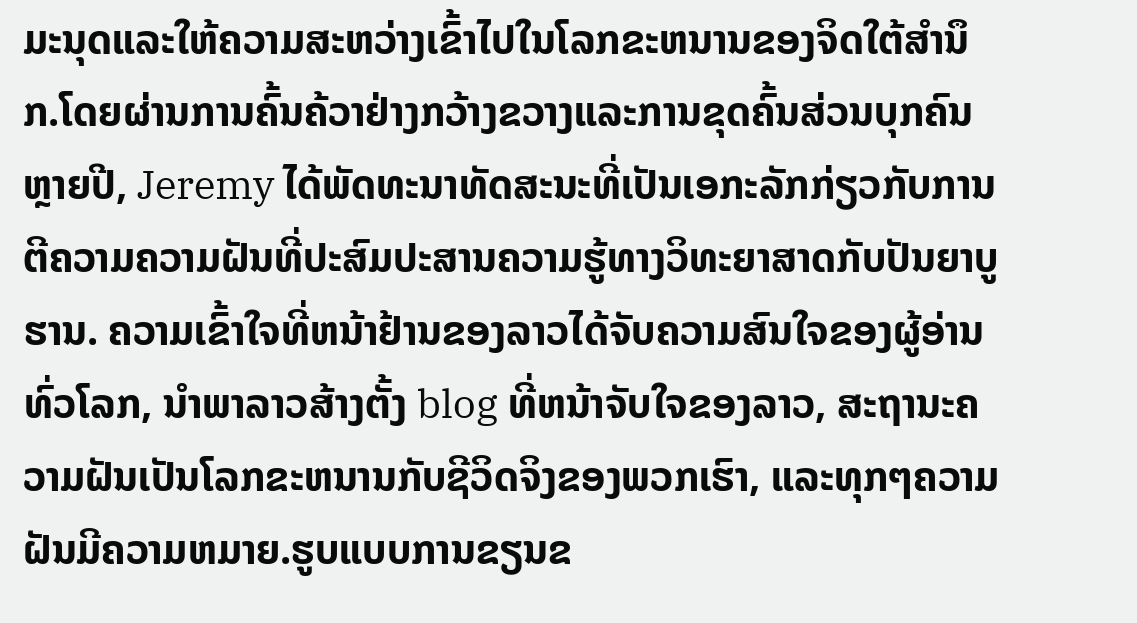ມະນຸດແລະໃຫ້ຄວາມສະຫວ່າງເຂົ້າໄປໃນໂລກຂະຫນານຂອງຈິດໃຕ້ສໍານຶກ.ໂດຍຜ່ານການຄົ້ນຄ້ວາຢ່າງກວ້າງຂວາງແລະການຂຸດຄົ້ນສ່ວນບຸກຄົນຫຼາຍປີ, Jeremy ໄດ້ພັດທະນາທັດສະນະທີ່ເປັນເອກະລັກກ່ຽວກັບການຕີຄວາມຄວາມຝັນທີ່ປະສົມປະສານຄວາມຮູ້ທາງວິທະຍາສາດກັບປັນຍາບູຮານ. ຄວາມເຂົ້າໃຈທີ່ຫນ້າຢ້ານຂອງລາວໄດ້ຈັບຄວາມສົນໃຈຂອງຜູ້ອ່ານທົ່ວໂລກ, ນໍາພາລາວສ້າງຕັ້ງ blog ທີ່ຫນ້າຈັບໃຈຂອງລາວ, ສະຖານະຄວາມຝັນເປັນໂລກຂະຫນານກັບຊີວິດຈິງຂອງພວກເຮົາ, ແລະທຸກໆຄວາມຝັນມີຄວາມຫມາຍ.ຮູບແບບການຂຽນຂ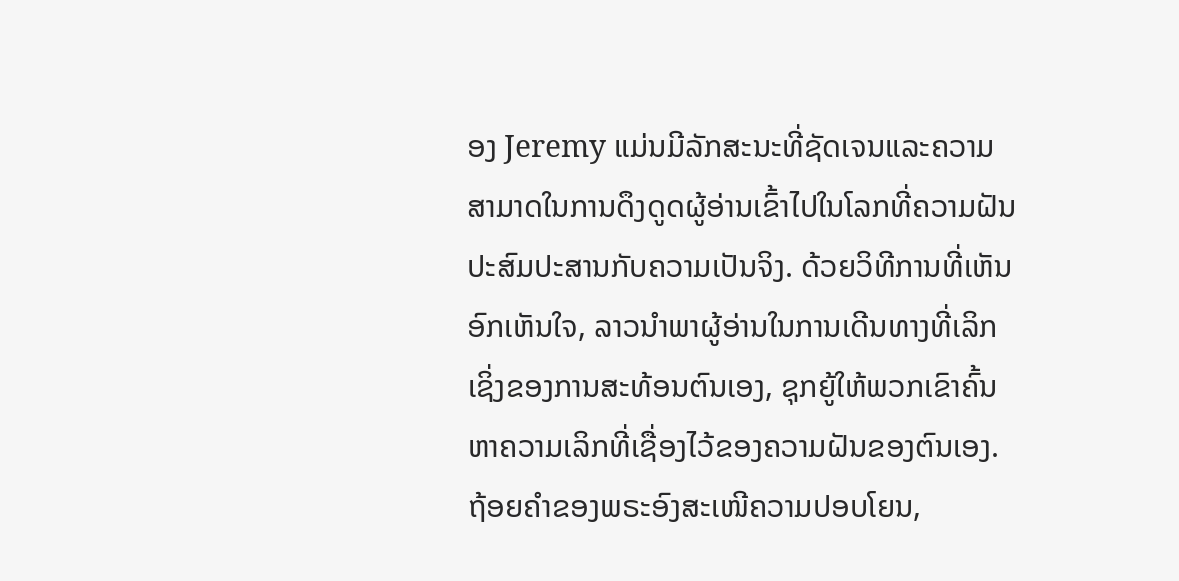ອງ Jeremy ແມ່ນມີລັກສະນະທີ່ຊັດເຈນແລະຄວາມສາມາດໃນການດຶງດູດຜູ້ອ່ານເຂົ້າໄປໃນໂລກທີ່ຄວາມຝັນປະສົມປະສານກັບຄວາມເປັນຈິງ. ດ້ວຍວິທີການທີ່ເຫັນອົກເຫັນໃຈ, ລາວນໍາພາຜູ້ອ່ານໃນການເດີນທາງທີ່ເລິກເຊິ່ງຂອງການສະທ້ອນຕົນເອງ, ຊຸກຍູ້ໃຫ້ພວກເຂົາຄົ້ນຫາຄວາມເລິກທີ່ເຊື່ອງໄວ້ຂອງຄວາມຝັນຂອງຕົນເອງ. ຖ້ອຍຄຳຂອງພຣະອົງສະເໜີຄວາມປອບໂຍນ,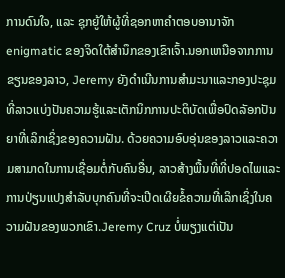ການດົນໃຈ, ແລະ ຊຸກຍູ້ໃຫ້ຜູ້ທີ່ຊອກຫາຄຳຕອບອານາຈັກ enigmatic ຂອງຈິດໃຕ້ສໍານຶກຂອງເຂົາເຈົ້າ.ນອກເຫນືອຈາກການຂຽນຂອງລາວ, Jeremy ຍັງດໍາເນີນການສໍາມະນາແລະກອງປະຊຸມທີ່ລາວແບ່ງປັນຄວາມຮູ້ແລະເຕັກນິກການປະຕິບັດເພື່ອປົດລັອກປັນຍາທີ່ເລິກເຊິ່ງຂອງຄວາມຝັນ. ດ້ວຍຄວາມອົບອຸ່ນຂອງລາວແລະຄວາມສາມາດໃນການເຊື່ອມຕໍ່ກັບຄົນອື່ນ, ລາວສ້າງພື້ນທີ່ທີ່ປອດໄພແລະການປ່ຽນແປງສໍາລັບບຸກຄົນທີ່ຈະເປີດເຜີຍຂໍ້ຄວາມທີ່ເລິກເຊິ່ງໃນຄວາມຝັນຂອງພວກເຂົາ.Jeremy Cruz ບໍ່ພຽງແຕ່ເປັນ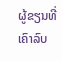ຜູ້ຂຽນທີ່ເຄົາລົບ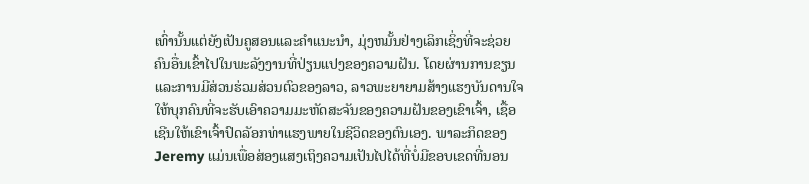ເທົ່ານັ້ນແຕ່ຍັງເປັນຄູສອນແລະຄໍາແນະນໍາ, ມຸ່ງຫມັ້ນຢ່າງເລິກເຊິ່ງທີ່ຈະຊ່ວຍຄົນອື່ນເຂົ້າໄປໃນພະລັງງານທີ່ປ່ຽນແປງຂອງຄວາມຝັນ. ໂດຍຜ່ານການຂຽນແລະການມີສ່ວນຮ່ວມສ່ວນຕົວຂອງລາວ, ລາວພະຍາຍາມສ້າງແຮງບັນດານໃຈໃຫ້ບຸກຄົນທີ່ຈະຮັບເອົາຄວາມມະຫັດສະຈັນຂອງຄວາມຝັນຂອງເຂົາເຈົ້າ, ເຊື້ອເຊີນໃຫ້ເຂົາເຈົ້າປົດລັອກທ່າແຮງພາຍໃນຊີວິດຂອງຕົນເອງ. ພາລະກິດຂອງ Jeremy ແມ່ນເພື່ອສ່ອງແສງເຖິງຄວາມເປັນໄປໄດ້ທີ່ບໍ່ມີຂອບເຂດທີ່ນອນ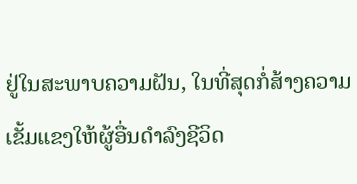ຢູ່ໃນສະພາບຄວາມຝັນ, ໃນທີ່ສຸດກໍ່ສ້າງຄວາມເຂັ້ມແຂງໃຫ້ຜູ້ອື່ນດໍາລົງຊີວິດ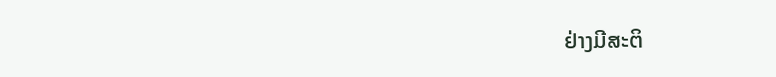ຢ່າງມີສະຕິ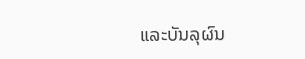ແລະບັນລຸຜົນ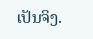ເປັນຈິງ.